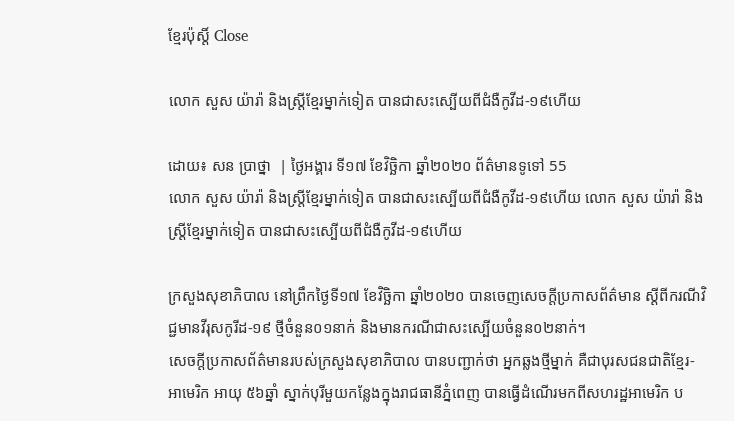ខ្មែរប៉ុស្ដិ៍ Close

លោក សួស យ៉ារ៉ា និងស្ត្រីខ្មែរម្នាក់ទៀត បានជាសះស្បើយពីជំងឺកូវីដ-១៩ហើយ

ដោយ៖ សន ប្រាថ្នា  | ថ្ងៃអង្គារ ទី១៧ ខែវិច្ឆិកា ឆ្នាំ២០២០ ព័ត៌មានទូទៅ 55
លោក សួស យ៉ារ៉ា និងស្ត្រីខ្មែរម្នាក់ទៀត បានជាសះស្បើយពីជំងឺកូវីដ-១៩ហើយ លោក សួស យ៉ារ៉ា និងស្ត្រីខ្មែរម្នាក់ទៀត បានជាសះស្បើយពីជំងឺកូវីដ-១៩ហើយ

ក្រសួងសុខាភិបាល នៅព្រឹកថ្ងៃទី១៧ ខែវិច្ឆិកា ឆ្នាំ២០២០ បានចេញសេចក្ដីប្រកាសព័ត៌មាន ស្តីពីករណីវិជ្ជមានវីរុសកូរីដ-១៩ ថ្មីចំនួន០១នាក់ និងមានករណីជាសះស្បើយចំនួន០២នាក់។
សេចក្តីប្រកាសព័ត៌មានរបស់ក្រសួងសុខាភិបាល បានបញ្ជាក់ថា អ្នកឆ្លងថ្មីម្នាក់ គឺជាបុរសជនជាតិខ្មែរ-អាមេរិក អាយុ ៥៦ឆ្នាំ ស្នាក់បុរីមួយកន្លែងក្នុងរាជធានីភ្នំពេញ បានធ្វើដំណើរមកពីសហរដ្ឋអាមេរិក ប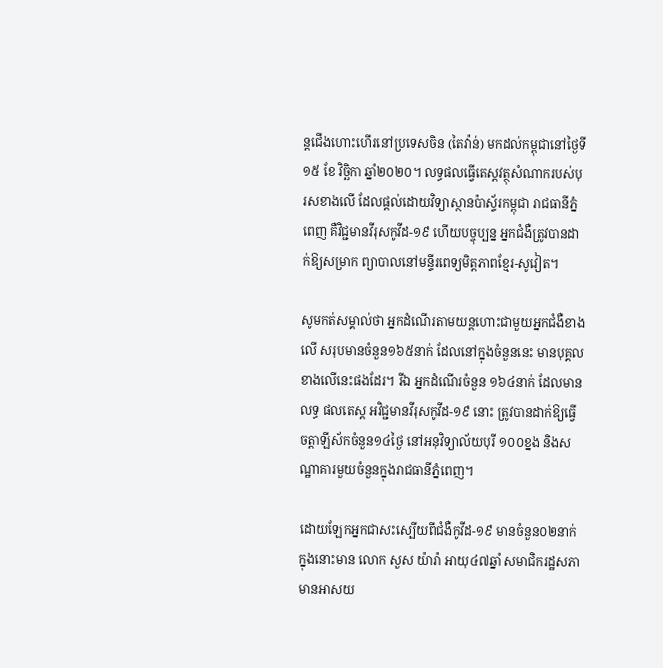ន្តជើងហោះហើរនៅប្រទេសចិន (តៃវ៉ាន់) មកដល់កម្ពុជានៅថ្ងៃទី១៥ ខែ វិច្ឆិកា ឆ្នាំ២០២០។ លទ្ធផលធ្វើតេស្តវត្ថុសំណាករបស់បុរសខាងលើ ដែលផ្តល់ដោយវិទ្យាស្ថានប៉ាស្ទ័រកម្ពុជា រាជធានីភ្នំពេញ គឺវិជ្ជមានវីរុសកូវីដ-១៩ ហើយបច្ចុប្បន្ន អ្នកជំងឺត្រូវបានដាក់ឱ្យសម្រាក ព្យាបាលនៅមន្ទីរពេទ្យមិត្តភាពខ្មែរ-សូវៀត។

សូមកត់សម្គាល់ថា អ្នកដំណើរតាមយន្តហោះជាមួយអ្នកជំងឺខាងលើ សរុបមានចំនួន១៦៥នាក់ ដែលនៅក្នុងចំនួននេះ មានបុគ្គលខាងលើនេះផងដែរ។ រីឯ អ្នកដំណើរចំនួន ១៦៤នាក់ ដែលមានលទ្ធ ផលតេស្ត អវិជ្ជមានវីរុសកូវីដ-១៩ នោះ ត្រូវបានដាក់ឱ្យធ្វើចត្តាឡីស័កចំនួន១៤ថ្ងៃ នៅអនុវិទ្យាល័យបុរី ១០០ខ្នង និងសណ្ឋាគារមួយចំនួនក្នុងរាជធានីភ្នំពេញ។

ដោយឡែកអ្នកជាសះស្បើយពីជំងឺកូវីដ-១៩ មានចំនួន០២នាក់ ក្នុងនោះមាន លោក សួស យ៉ារ៉ា អាយុ៤៧ឆ្នាំ សមាជិករដ្ឋសភា មានអាសយ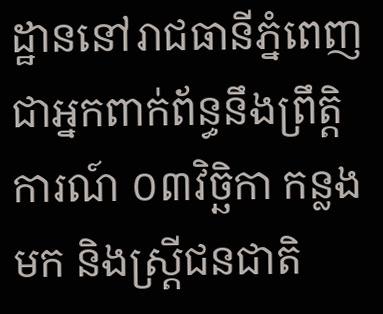ដ្ឋាននៅរាជធានីភ្នំពេញ ជាអ្នកពាក់ព័ន្ធនឹងព្រឹត្តិការណ៍ ០៣វិច្ឆិកា កន្លងមក និងស្ត្រីជនជាតិ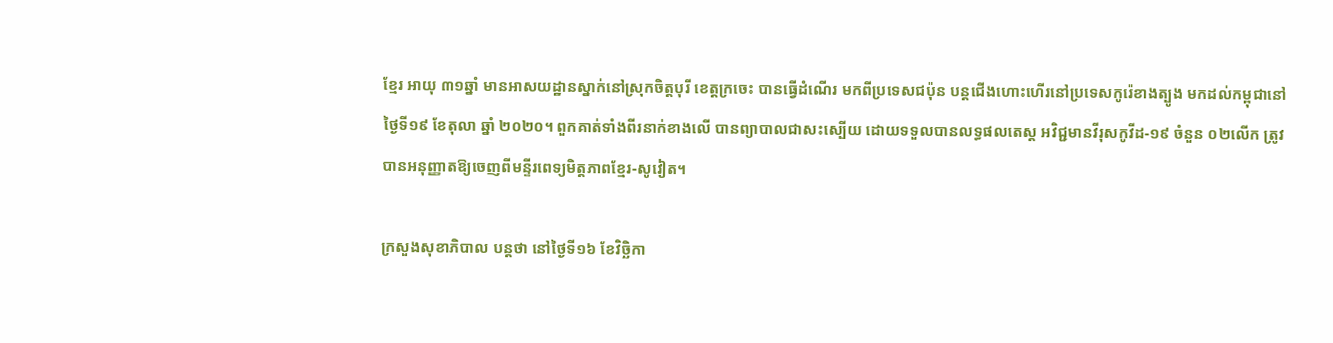ខ្មែរ អាយុ ៣១ឆ្នាំ មានអាសយដ្ឋានស្នាក់នៅស្រុកចិត្តបុរី ខេត្តក្រចេះ បានធ្វើដំណើរ មកពីប្រទេសជប៉ុន បន្តជើងហោះហើរនៅប្រទេសកូរ៉េខាងត្បូង មកដល់កម្ពុជានៅថ្ងៃទី១៩ ខែតុលា ឆ្នាំ ២០២០។ ពួកគាត់ទាំងពីរនាក់ខាងលើ បានព្យាបាលជាសះស្បើយ ដោយទទួលបានលទ្ធផលតេស្ត អវិជ្ជមានវីរុសកូវីដ-១៩ ចំនួន ០២លើក ត្រូវបានអនុញ្ញាតឱ្យចេញពីមន្ទីរពេទ្យមិត្តភាពខ្មែរ-សូវៀត។

ក្រសួងសុខាភិបាល បន្តថា នៅថ្ងៃទី១៦ ខែវិច្ឆិកា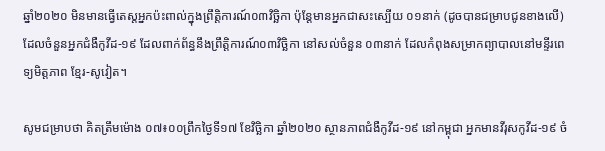ឆ្នាំ២០២០ មិនមានធ្វើតេស្តអ្នកប៉ះពាល់ក្នុងព្រឹត្តិការណ៍០៣វិច្ឆិកា ប៉ុន្តែមានអ្នកជាសះស្បើយ ០១នាក់ (ដូចបានជម្រាបជូនខាងលើ) ដែលចំនួនអ្នកជំងឺកូវីដ-១៩ ដែលពាក់ព័ន្ធនឹងព្រឹត្តិការណ៍០៣វិច្ឆិកា នៅសល់ចំនួន ០៣នាក់ ដែលកំពុងសម្រាកព្យាបាលនៅមន្ទីរពេទ្យមិត្តភាព ខ្មែរ-សូវៀត។

សូមជម្រាបថា គិតត្រឹមម៉ោង ០៧៖០០ព្រឹកថ្ងៃទី១៧ ខែវិច្ឆិកា ឆ្នាំ២០២០ ស្ថានភាពជំងឺកូវីដ-១៩ នៅកម្ពុជា អ្នកមានវីរុសកូវីដ-១៩ ចំ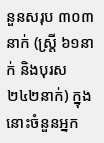នួនសរុប ៣០៣នាក់ (ស្ត្រី ៦១នាក់ និងបុរស ២៤២នាក់) ក្នុងនោះចំនួនអ្នក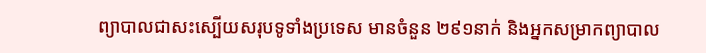ព្យាបាលជាសះស្បើយសរុបទូទាំងប្រទេស មានចំនួន ២៩១នាក់ និងអ្នកសម្រាកព្យាបាល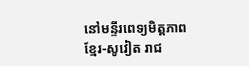នៅមន្ទីរពេទ្យមិត្តភាពខ្មែរ-សូវៀត រាជ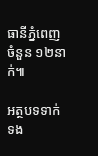ធានីភ្នំពេញ ចំនួន ១២នាក់៕

អត្ថបទទាក់ទង